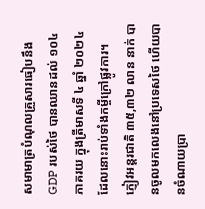សមាមាត្របំណុលគ្រួសារធៀបនឹង GDP របស់ថៃ បានឈានដល់ ១០៤ ភាគរយ ក្នុងត្រីមាសទី ៤ ឆ្នាំ ២០២៤ ដែលនោះរាប់ទាំងកម្ចីក្រៅផ្លូវការ។
ភ្ញៀវអន្តរជាតិ ៣៥,៣២ លាន នាក់ បានចូលមកលេងនៅប្រទេសថៃ ហើយបានចំណាយប្រា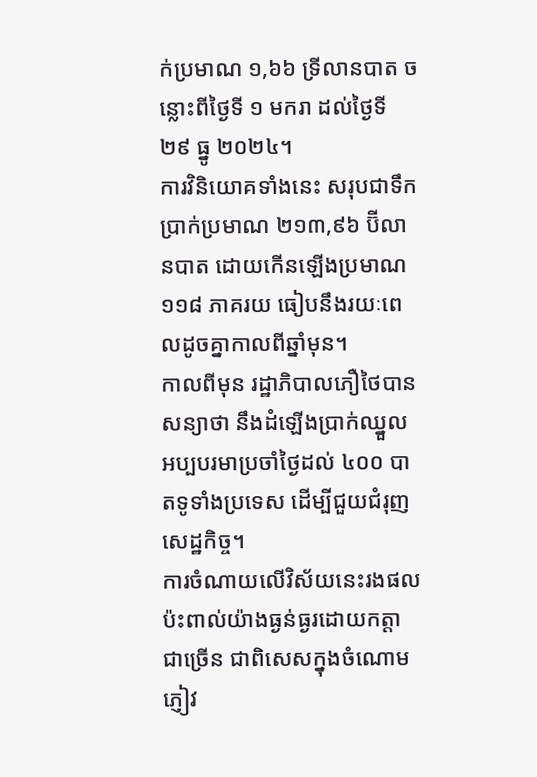ក់ប្រមាណ ១,៦៦ ទ្រីលានបាត ចន្លោះពីថ្ងៃទី ១ មករា ដល់ថ្ងៃទី ២៩ ធ្នូ ២០២៤។
ការវិនិយោគទាំងនេះ សរុបជាទឹកប្រាក់ប្រមាណ ២១៣,៩៦ ប៊ីលានបាត ដោយកើនឡើងប្រមាណ ១១៨ ភាគរយ ធៀបនឹងរយៈពេលដូចគ្នាកាលពីឆ្នាំមុន។
កាលពីមុន រដ្ឋាភិបាលភឿថៃបានសន្យាថា នឹងដំឡើងប្រាក់ឈ្នួលអប្បបរមាប្រចាំថ្ងៃដល់ ៤០០ បាតទូទាំងប្រទេស ដើម្បីជួយជំរុញសេដ្ឋកិច្ច។
ការចំណាយលើវិស័យនេះរងផលប៉ះពាល់យ៉ាងធ្ងន់ធ្ងរដោយកត្តាជាច្រើន ជាពិសេសក្នុងចំណោមភ្ញៀវ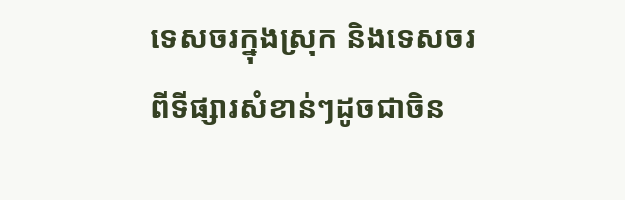ទេសចរក្នុងស្រុក និងទេសចរពីទីផ្សារសំខាន់ៗដូចជាចិន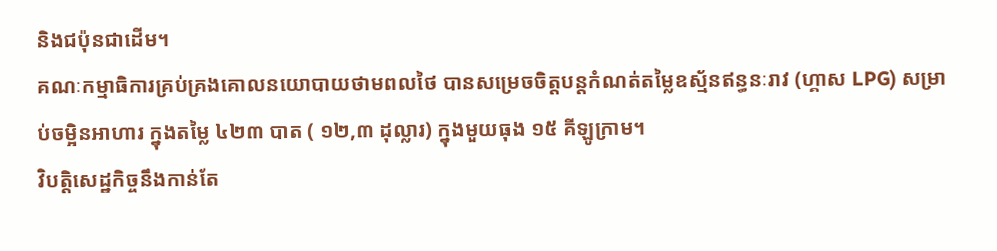និងជប៉ុនជាដើម។
គណៈកម្មាធិការគ្រប់គ្រងគោលនយោបាយថាមពលថៃ បានសម្រេចចិត្តបន្តកំណត់តម្លៃឧស្ម័នឥន្ធនៈរាវ (ហ្គាស LPG) សម្រាប់ចម្អិនអាហារ ក្នុងតម្លៃ ៤២៣ បាត ( ១២,៣ ដុល្លារ) ក្នុងមួយធុង ១៥ គីឡូក្រាម។
វិបត្តិសេដ្ឋកិច្ចនឹងកាន់តែ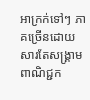អាក្រក់ទៅៗ ភាគច្រើនដោយសារតែសង្គ្រាមពាណិជ្ជក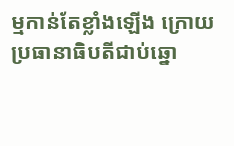ម្មកាន់តែខ្លាំងឡើង ក្រោយប្រធានាធិបតីជាប់ឆ្នោ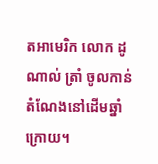តអាមេរិក លោក ដូណាល់ ត្រាំ ចូលកាន់តំណែងនៅដើមឆ្នាំក្រោយ។